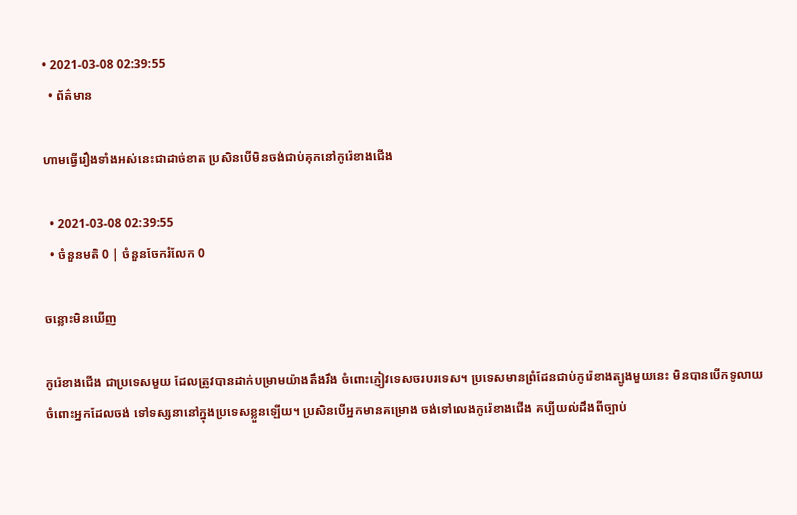• 2021-03-08 02:39:55
  • ព័ត៌មាន

ហាមធ្វើរឿងទាំងអស់នេះជាដាច់ខាត ប្រសិនបើមិនចង់ជាប់គុកនៅកូរ៉េខាងជើង

  • 2021-03-08 02:39:55
  • ចំនួនមតិ 0 | ចំនួនចែករំលែក 0

ចន្លោះមិនឃើញ

កូរ៉េខាងជើង ជាប្រទេសមួយ ដែលត្រូវបានដាក់បម្រាមយ៉ាងតឹងរឹង ចំពោះភ្ញៀវទេសចរបរទេស។ ប្រទេសមានព្រំដែនជាប់កូរ៉េខាងត្បូងមួយនេះ មិនបានបើកទូលាយ ចំពោះអ្នកដែលចង់ ទៅទស្សនានៅក្នុងប្រទេសខ្លួនឡើយ។ ប្រសិនបើអ្នកមានគម្រោង ចង់ទៅលេងកូរ៉េខាងជើង គប្បីយល់ដឹងពីច្បាប់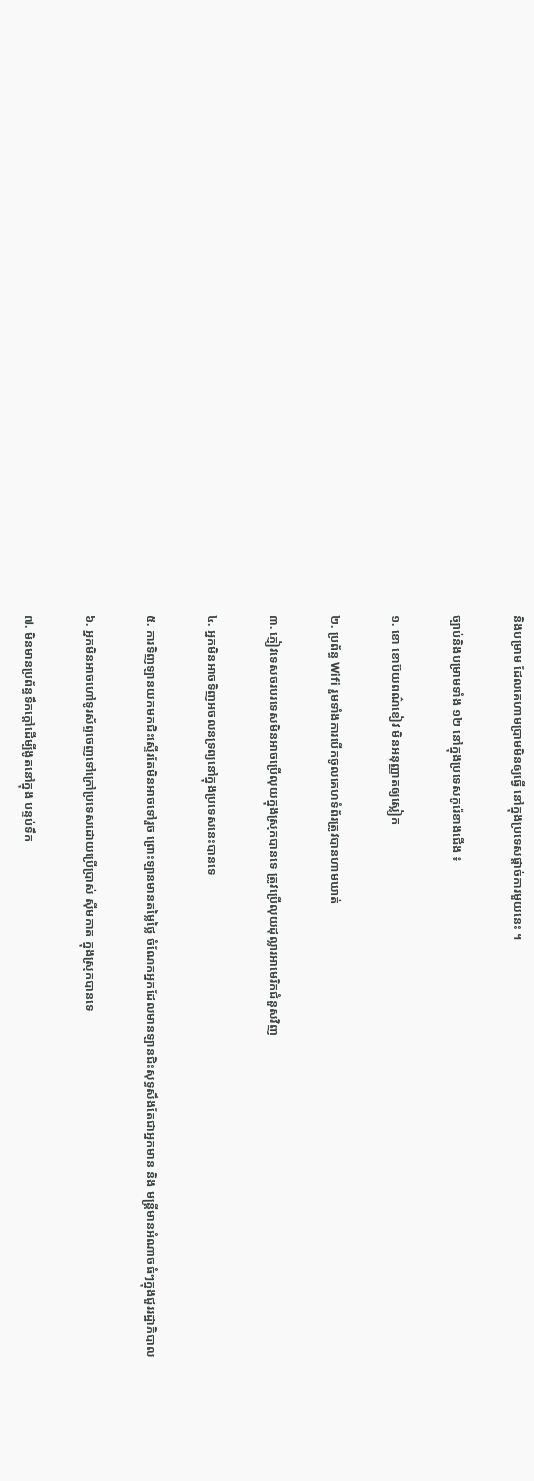និងបម្រាម ដែលគេហាមប្រាមមិនឲ្យធ្វើ នៅក្នុងប្រទេសផ្តាច់ការមួយនេះ ។

ច្បាប់និងបម្រាមទាំង ១២ នៅក្នុងប្រទេសកូរ៉េខាងជើង ៖

១. ខោ ខោប៊យពណ៌ខៀវ មិនអនុញ្ញាតឲ្យស្លៀក

២. ប្រព័ន្ធ Wifi រួមទាំងការបើកចូលគេហទំព័រត្រូវបានហាមឃាត់

៣. ភ្ញៀវទេសចរបរទេសមិនអាចប្រើលុយក្នុងស្រុកបានទេ ត្រូវប្រើលុយដុល្លារអាមេរិកជំនួសវិញ

៤. អ្នកមិនអាចទិញអចលនទ្រព្យនៅក្នុងប្រទេសនេះបានទេ

៥. ការទិញឡានយកមកជិះស្ទើរតែមិនអាចទៅរួច ព្រោះឡានមានតម្លៃថ្លៃ ចំណែកអ្នកដែលមានឡានជិះសុទ្ធសឹងតែជាអ្នកមាន និង មន្រ្តីមានអំណាចធំៗក្នុងជួររដ្ឋាភិបាល

៦. អ្នកមិនអាចហៅទូរស័ព្ទចេញទៅក្រៅប្រទេសដោយប្រើប្រាស់ សុីមកាត ក្នុងស្រុកបានទេ

៧. មិនមានប្រព័ន្ធទឹកក្តៅដើម្បីងូតនៅក្នុង បន្ទប់ទឹក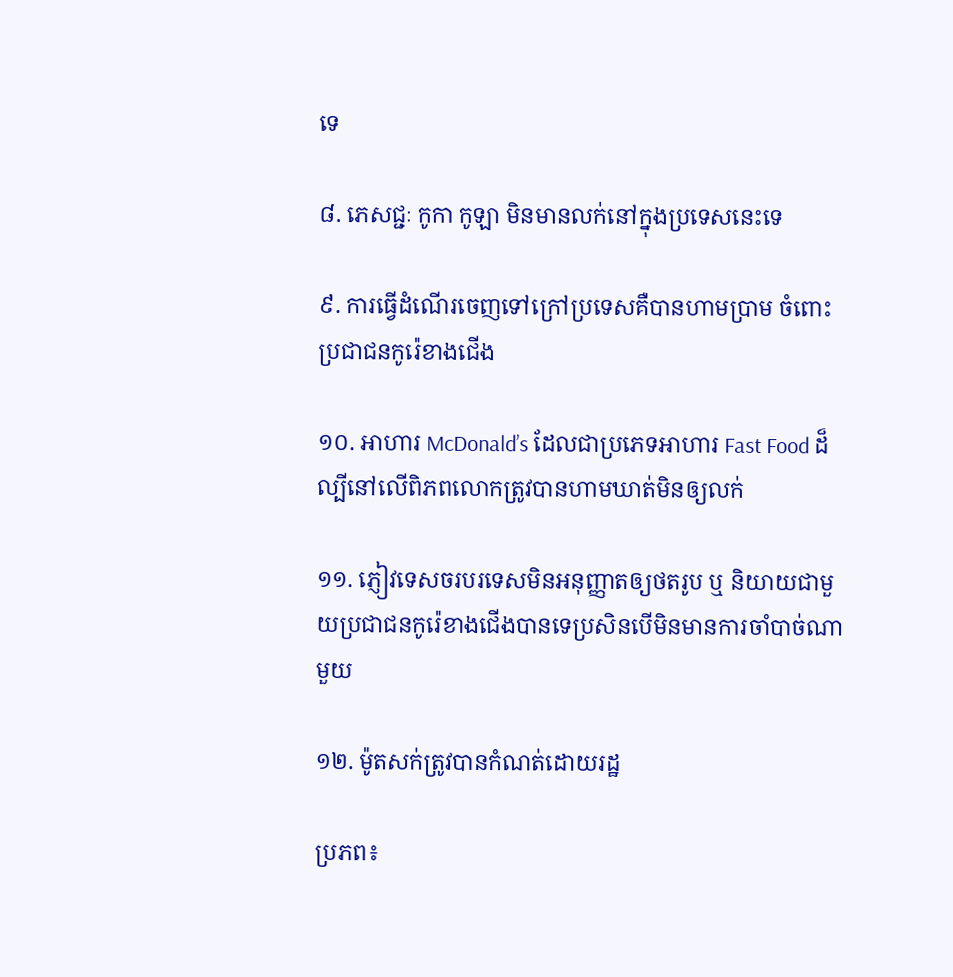ទេ

៨. ភេសជ្ជៈ កូកា កូឡា មិនមានលក់នៅក្នុងប្រទេសនេះទេ

៩. ការធ្វើដំណើរចេញទៅក្រៅប្រទេសគឺបានហាមប្រាម ចំពោះប្រជាជនកូរ៉េខាងជើង

១០. អាហារ McDonald’s ដែលជាប្រភេទអាហារ Fast Food ដ៏ល្បីនៅលើពិភពលោកត្រូវបានហាមឃាត់មិនឲ្យលក់

១១. ភ្ញៀវទេសចរបរទេសមិនអនុញ្ញាតឲ្យថតរូប ឬ និយាយជាមួយប្រជាជនកូរ៉េខាងជើងបានទេប្រសិនបើមិនមានការចាំបាច់ណាមួយ

១២. ម៉ូតសក់ត្រូវបានកំណត់ដោយរដ្ឋ

ប្រភព៖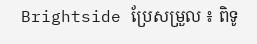Brightside ប្រែសម្រួល ៖ ពិទូ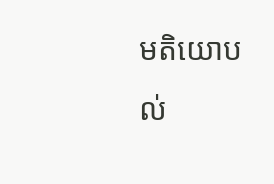មតិយោបល់